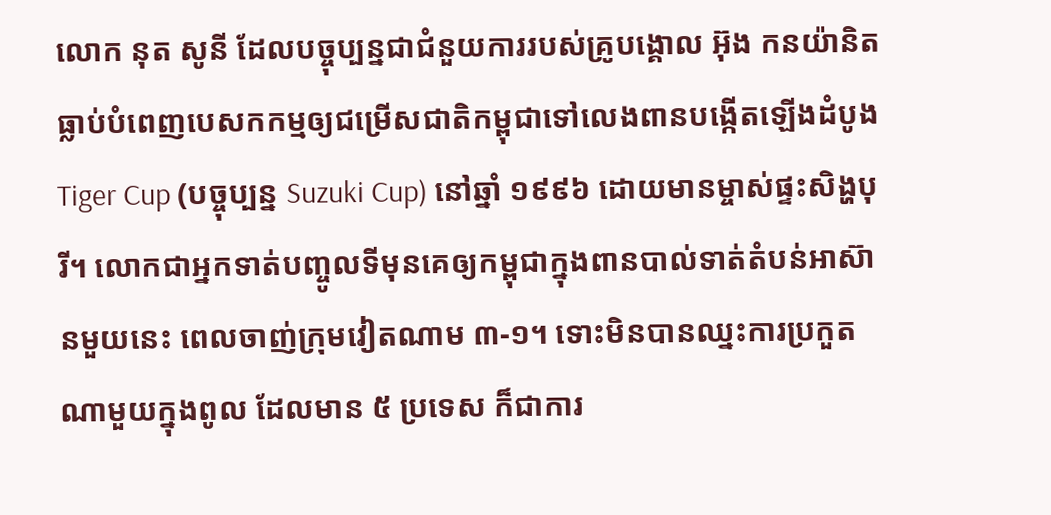លោក នុត សូនី ដែលបច្ចុប្បន្នជាជំនួយការរបស់គ្រូបង្គោល អ៊ុង កនយ៉ានិត ធ្លាប់បំពេញបេសកកម្មឲ្យជម្រើសជាតិកម្ពុជាទៅលេងពានបង្កើតឡើងដំបូង Tiger Cup (បច្ចុប្បន្ន Suzuki Cup) នៅឆ្នាំ ១៩៩៦ ដោយមានម្ចាស់ផ្ទះសិង្ហបុរី។ លោកជាអ្នកទាត់បញ្ចូលទីមុនគេឲ្យកម្ពុជាក្នុងពានបាល់ទាត់តំបន់អាស៊ានមួយនេះ ពេលចាញ់ក្រុមវៀតណាម ៣-១។ ទោះមិនបានឈ្នះការប្រកួតណាមួយក្នុងពូល ដែលមាន ៥ ប្រទេស ក៏ជាការ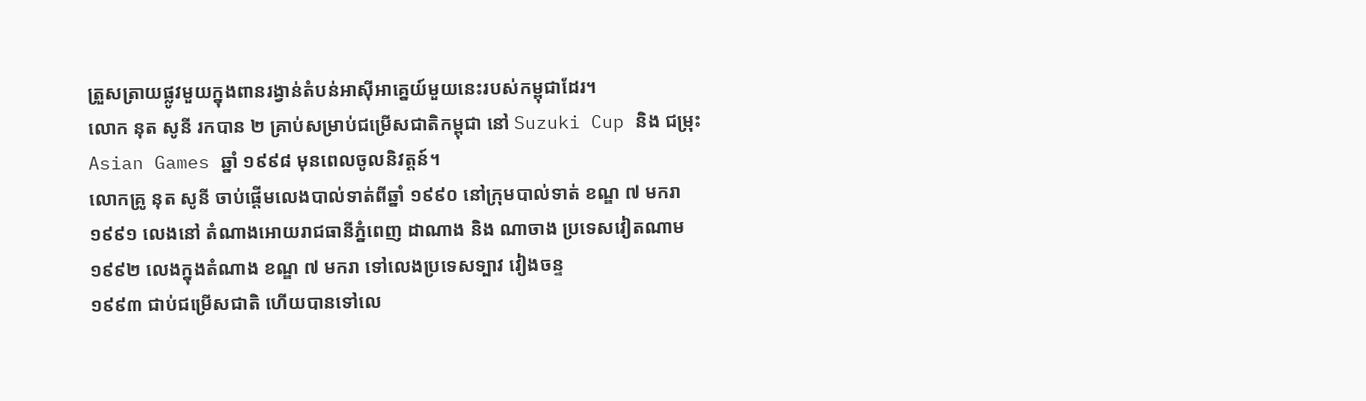ត្រួសត្រាយផ្លូវមួយក្នុងពានរង្វាន់តំបន់អាស៊ីអាគ្នេយ៍មួយនេះរបស់កម្ពុជាដែរ។
លោក នុត សូនី រកបាន ២ គ្រាប់សម្រាប់ជម្រើសជាតិកម្ពុជា នៅ Suzuki Cup និង ជម្រុះ Asian Games ឆ្នាំ ១៩៩៨ មុនពេលចូលនិវត្តន៍។
លោកគ្រូ នុត សូនី ចាប់ផ្តើមលេងបាល់ទាត់ពីឆ្នាំ ១៩៩០ នៅក្រុមបាល់ទាត់ ខណ្ឌ ៧ មករា
១៩៩១ លេងនៅ តំណាងអោយរាជធានីភ្នំពេញ ដាណាង និង ណាចាង ប្រទេសវៀតណាម
១៩៩២ លេងក្នុងតំណាង ខណ្ឌ ៧ មករា ទៅលេងប្រទេសទ្បាវ វៀងចន្ទ
១៩៩៣ ជាប់ជម្រើសជាតិ ហើយបានទៅលេ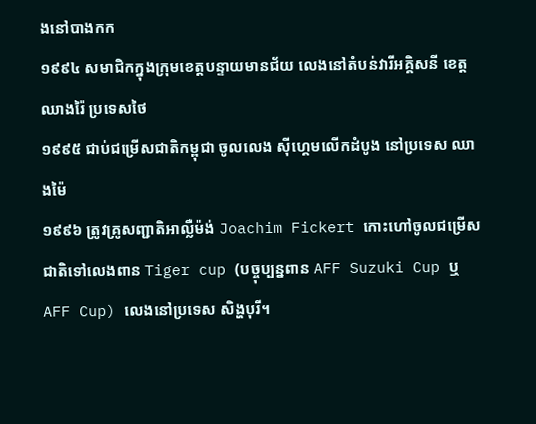ងនៅបាងកក
១៩៩៤ សមាជិកក្នុងក្រុមខេត្តបន្ទាយមានជ័យ លេងនៅតំបន់វារីអគ្គិសនី ខេត្តឈាងរ៉ៃ ប្រទេសថៃ
១៩៩៥ ជាប់ជម្រើសជាតិកម្ពុជា ចូលលេង ស៊ីហ្គេមលើកដំបូង នៅប្រទេស ឈាងម៉ៃ
១៩៩៦ ត្រូវគ្រូសញ្ជាតិអាល្លឺម៉ង់ Joachim Fickert កោះហៅចូលជម្រើសជាតិទៅលេងពាន Tiger cup (បច្ចុប្បន្នពាន AFF Suzuki Cup ឬ AFF Cup) លេងនៅប្រទេស សិង្ហបុរី។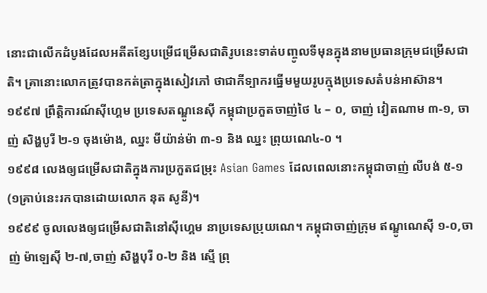នោះជាលើកដំបូងដែលអតីតខ្សែបម្រើជម្រើសជាតិរូបនេះទាត់បញ្ចូលទីមុនក្នុងនាមប្រធានក្រុមជម្រើសជាតិ។ គ្រានោះលោកត្រូវបានកត់ត្រាក្នុងសៀវភៅ ថាជាកីទ្បាករធ្នើមមួយរូបក្មុងប្រទេសតំបន់អាស៊ាន។
១៩៩៧ ព្រឹត្តិការណ៍ស៊ីហ្គេម ប្រទេសតណ្ឌូនេស៊ី កម្ពុជាប្រកួតចាញ់ថៃ ៤ – ០, ចាញ់ វៀតណាម ៣-១, ចាញ់ សិង្ហបូរី ២-១ ចុងម៉ោង, ឈ្នះ មីយ៉ាន់ម៉ា ៣-១ និង ឈ្នះ ព្រុយណេ៤-០ ។
១៩៩៨ លេងឲ្យជម្រើសជាតិក្នុងការប្រកួតជម្រុះ Asian Games ដែលពេលនោះកម្ពុជាចាញ់ លីបង់ ៥-១ (១គ្រាប់នេះរកបានដោយលោក នុត សូនី)។
១៩៩៩ ចូលលេងឲ្យជម្រើសជាតិនៅស៊ីហ្គេម នាប្រទេសប្រុយណេ។ កម្ពុជាចាញ់ក្រុម ឥណ្ឌូណេស៊ី ១-០,ចាញ់ ម៉ាឡេស៊ី ២-៧,ចាញ់ សិង្ហបុរី ០-២ និង ស្មើ ព្រុ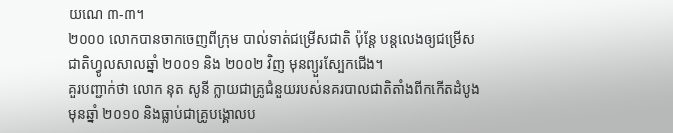យណេ ៣-៣។
២០០០ លោកបានចាកចេញពីក្រុម បាល់ទាត់ជម្រើសជាតិ ប៉ុន្តែ បន្តលេងឲ្យជម្រើសជាតិហ្វូលសាលឆ្នាំ ២០០១ និង ២០០២ វិញ មុនព្យួរស្បែកជើង។
គួរបញ្ជាក់ថា លោក នុត សូនី ក្លាយជាគ្រូជំនួយរបស់នគរបាលជាតិតាំងពីកកើតដំបូងមុនឆ្នាំ ២០១០ និងធ្លាប់ជាគ្រូបង្គោលប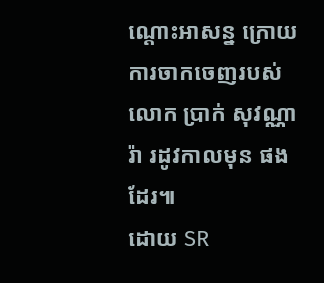ណ្ដោះអាសន្ន ក្រោយការចាកចេញរបស់លោក ប្រាក់ សុវណ្ណារ៉ា រដូវកាលមុន ផងដែរ៕
ដោយ SR